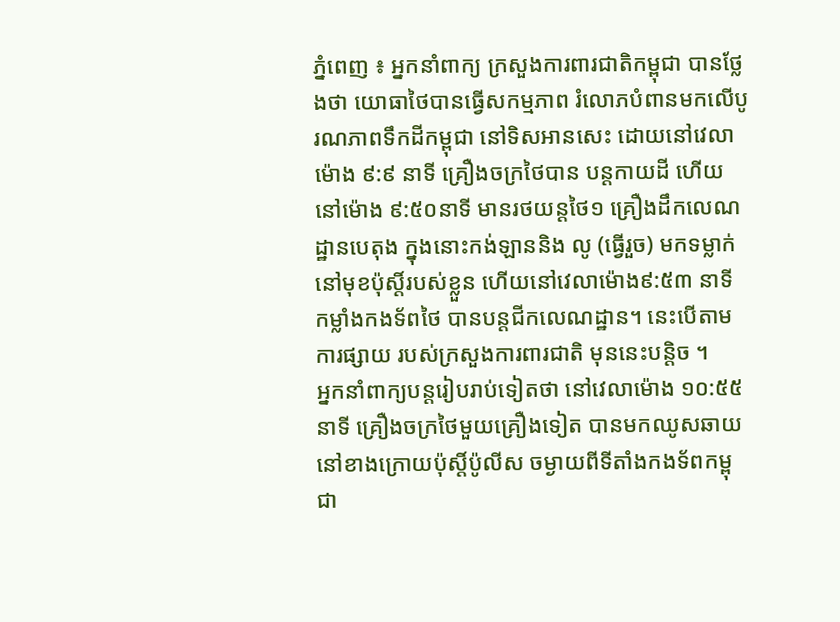ភ្នំពេញ ៖ អ្នកនាំពាក្យ ក្រសួងការពារជាតិកម្ពុជា បានថ្លែងថា យោធាថៃបានធ្វើសកម្មភាព រំលោភបំពានមកលើបូរណភាពទឹកដីកម្ពុជា នៅទិសអានសេះ ដោយនៅវេលាម៉ោង ៩:៩ នាទី គ្រឿងចក្រថៃបាន បន្ដកាយដី ហើយនៅម៉ោង ៩:៥០នាទី មានរថយន្ដថៃ១ គ្រឿងដឹកលេណដ្ឋានបេតុង ក្នុងនោះកង់ឡាននិង លូ (ធ្វើរួច) មកទម្លាក់នៅមុខប៉ុស្តិ៍របស់ខ្លួន ហើយនៅវេលាម៉ោង៩:៥៣ នាទី កម្លាំងកងទ័ពថៃ បានបន្ដជីកលេណដ្ឋាន។ នេះបើតាមការផ្សាយ របស់ក្រសួងការពារជាតិ មុននេះបន្តិច ។
អ្នកនាំពាក្យបន្តរៀបរាប់ទៀតថា នៅវេលាម៉ោង ១០:៥៥នាទី គ្រឿងចក្រថៃមួយគ្រឿងទៀត បានមកឈូសឆាយនៅខាងក្រោយប៉ុស្តិ៍ប៉ូលីស ចម្ងាយពីទីតាំងកងទ័ពកម្ពុជា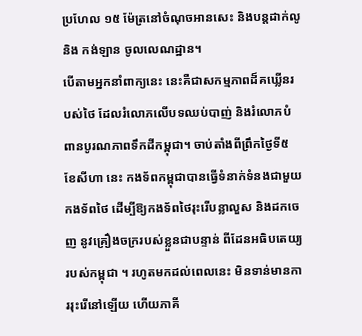ប្រហែល ១៥ ម៉ែត្រនៅចំណុចអានសេះ និងបន្ដដាក់លូ និង កង់ឡាន ចូលលេណដ្ឋាន។
បើតាមអ្នកនាំពាក្យនេះ នេះគឺជាសកម្មភាពដ៏គឃ្លើនរបស់ថៃ ដែលរំលោភលើបទឈប់បាញ់ និងរំលោភបំពានបូរណភាពទឹកដីកម្ពុជា។ ចាប់តាំងពីព្រឹកថ្ងៃទី៥ ខែសីហា នេះ កងទ័ពកម្ពុជាបានធ្វើទំនាក់ទំនងជាមួយកងទ័ពថៃ ដើម្បីឱ្យកងទ័ពថៃរុះរើបន្លាលួស និងដកចេញ នូវគ្រឿងចក្ររបស់ខ្លួនជាបន្ទាន់ ពីដែនអធិបតេយ្យរបស់កម្ពុជា ។ រហូតមកដល់ពេលនេះ មិនទាន់មានការរុះរើនៅឡើយ ហើយភាគី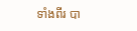ទាំងពីរ បា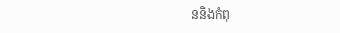ននិងកំពុ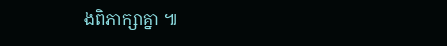ងពិភាក្សាគ្នា ៕